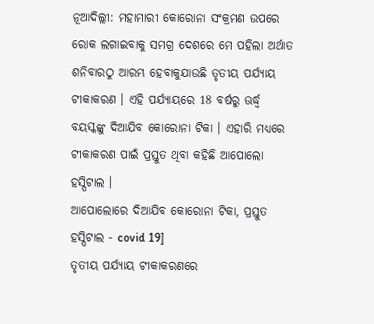ନୂଆଦିଲ୍ଲୀ: ମହାମାରୀ କୋରୋନା ସଂକ୍ରମଣ ଉପରେ ରୋକ ଲଗାଇବାକୁ ସମଗ୍ର ଦେଶରେ ମେ ପହିଲା ଅର୍ଥାତ ଶନିବାରଠୁ ଆରମ୍ଭ ହେବାକୁଯାଉଛି ତୃତୀୟ ପର୍ଯ୍ୟାୟ ଟୀକାକରଣ । ଏହି ପର୍ଯ୍ୟାୟରେ 18 ବର୍ଷରୁ ଊର୍ଦ୍ଧ୍ବ ବୟସ୍କଙ୍କୁ ଦିଆଯିବ କୋରୋନା ଟିକା । ଏହାରି ମଧ୍ୟରେ ଟୀକାକରଣ ପାଇଁ ପ୍ରସ୍ତୁତ ଥିବା କହିଛି ଆପୋଲୋ ହସ୍ପିଟାଲ ।
ଆପୋଲୋରେ ଦିଆଯିବ କୋରୋନା ଟିକା, ପ୍ରସ୍ତୁତ ହସ୍ପିଟାଲ - covid 19]
ତୃତୀୟ ପର୍ଯ୍ୟାୟ ଟୀକାକରଣରେ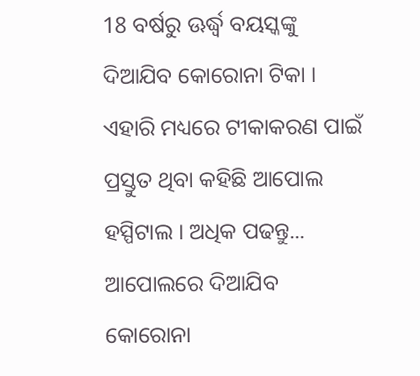18 ବର୍ଷରୁ ଊର୍ଦ୍ଧ୍ବ ବୟସ୍କଙ୍କୁ ଦିଆଯିବ କୋରୋନା ଟିକା । ଏହାରି ମଧ୍ୟରେ ଟୀକାକରଣ ପାଇଁ ପ୍ରସ୍ତୁତ ଥିବା କହିଛି ଆପୋଲ ହସ୍ପିଟାଲ । ଅଧିକ ପଢନ୍ତୁ...
ଆପୋଲରେ ଦିଆଯିବ କୋରୋନା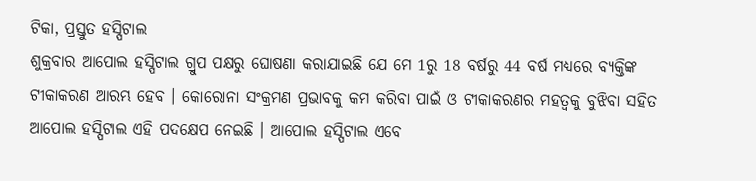ଟିକା, ପ୍ରସ୍ତୁତ ହସ୍ପିଟାଲ
ଶୁକ୍ରବାର ଆପୋଲ ହସ୍ପିଟାଲ ଗ୍ରୁପ ପକ୍ଷରୁ ଘୋଷଣା କରାଯାଇଛି ଯେ ମେ 1ରୁ 18 ବର୍ଷରୁ 44 ବର୍ଷ ମଧ୍ୟରେ ବ୍ୟକ୍ତିଙ୍କ ଟୀକାକରଣ ଆରମ୍ଭ ହେବ । କୋରୋନା ସଂକ୍ରମଣ ପ୍ରଭାବକୁ କମ କରିବା ପାଇଁ ଓ ଟୀକାକରଣର ମହତ୍ବକୁ ବୁଝିବା ସହିତ ଆପୋଲ ହସ୍ପିଟାଲ ଏହି ପଦକ୍ଷେପ ନେଇଛି । ଆପୋଲ ହସ୍ପିଟାଲ ଏବେ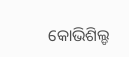କୋଭିଶିଲ୍ଡ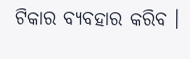ଟିକାର ବ୍ୟବହାର କରିବ ।